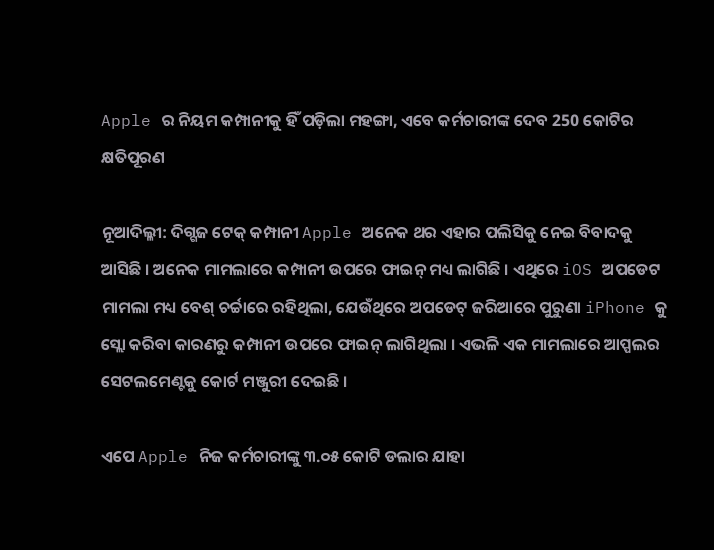Apple ର ନିୟମ କମ୍ପାନୀକୁ ହିଁ ପଡ଼ିଲା ମହଙ୍ଗା, ଏବେ କର୍ମଚାରୀଙ୍କ ଦେବ 250 କୋଟିର କ୍ଷତିପୂରଣ

ନୂଆଦିଲ୍ଳୀ: ଦିଗ୍ଗଜ ଟେକ୍ କମ୍ପାନୀ Apple ଅନେକ ଥର ଏହାର ପଲିସିକୁ ନେଇ ବିବାଦକୁ ଆସିଛି । ଅନେକ ମାମଲାରେ କମ୍ପାନୀ ଉପରେ ଫାଇନ୍ ମଧ୍ୟ ଲାଗିଛି । ଏଥିରେ iOS ଅପଡେଟ ମାମଲା ମଧ୍ୟ ବେଶ୍ ଚର୍ଚ୍ଚାରେ ରହିଥିଲା, ଯେଉଁଥିରେ ଅପଡେଟ୍ ଜରିଆରେ ପୁରୁଣା iPhone କୁ ସ୍ଲୋ କରିବା କାରଣରୁ କମ୍ପାନୀ ଉପରେ ଫାଇନ୍ ଲାଗିଥିଲା । ଏଭଳି ଏକ ମାମଲାରେ ଆପ୍ପଲର ସେଟଲମେଣ୍ଟକୁ କୋର୍ଟ ମଞ୍ଜୁରୀ ଦେଇଛି ।

ଏପେ Apple ନିଜ କର୍ମଚାରୀଙ୍କୁ ୩.୦୫ କୋଟି ଡଲାର ଯାହା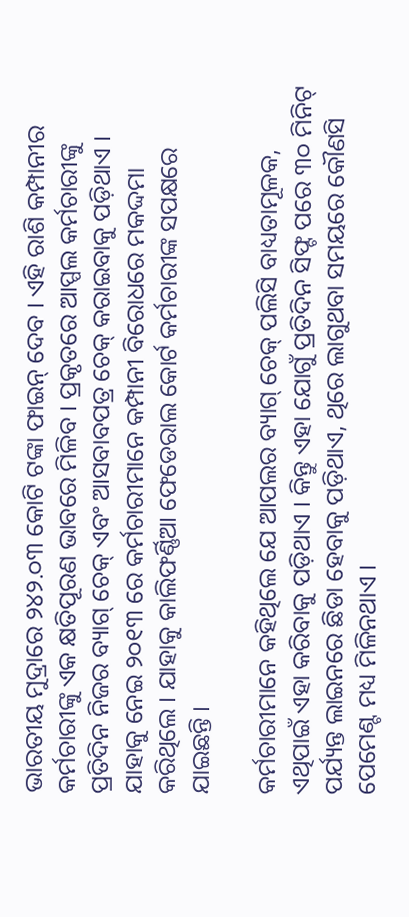ଭାରତୀୟ ମୁଦ୍ରାରେ ୨୪୨.୦୩ କୋଟି ଟଙ୍କା ଫାଇନ୍ ଦେବ । ଏହି ରାଶି କମ୍ପାନୀର କର୍ମଚାରୀଙ୍କୁ ଏକ କ୍ଷତିପୂରଣ ଭାବରେ ମିଳିବ । ପ୍ରକୃତରେ ଆପ୍ପଲ କର୍ମଚାରୀଙ୍କୁ ପ୍ରତିଦିନ ନିଜର ବ୍ୟାଗ୍ ଚେକ୍ ଏବଂ ଆସବାବପତ୍ର ଚେକ୍ କରାଇବାକୁ ପଡ଼ିଥାଏ । ଯାହାକୁ ନେଇ ୨୦୧୩ ରେ କର୍ମଚାରୀମାନେ କମ୍ପାନୀ ବିରୋଧରେ ମକଦ୍ଦମା କରିଥିଲେ । ଯାହାକୁ କାଲିଫର୍ଣ୍ଣିଆ ଫେଡେରାଲ କୋର୍ଟ କର୍ମଚାରୀଙ୍କ ସପକ୍ଷରେ ଯାଇଛନ୍ତି ।

କର୍ମଚାରୀମାନେ କହିଥିଲେ ଯେ ଆପଲର ବ୍ୟାଗ୍ ଚେକ୍ ପଲିସି ବାଧ୍ୟତାମୂଳକ, ଏଥିପାଇଁ ଏହା କରିବାକୁ ପଡ଼ିଥାଏ । କିନ୍ତୁ ଏହା ଯୋଗୁଁ ପ୍ରତିଦିନ ସିଫ୍ଟ ପରେ ୩୦ ମିନିଟ୍ ପର୍ଯ୍ୟନ୍ତ ଲାଇନରେ ଛିଡା ହେବାକୁ ପଡ଼ିଥାଏ, ଥିରେ ଲାଗୁଥବା ସମୟରେ କୌଣସି ପେମେଣ୍ଟ ମଧ୍ୟ ମିଳିନଥାଏ ।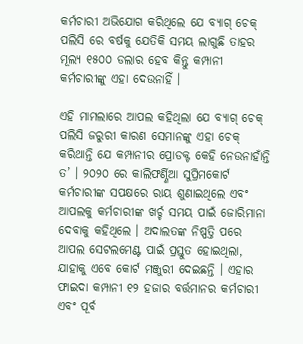କର୍ମଚାରୀ ଅଭିଯୋଗ କରିଥିଲେ ଯେ ବ୍ୟାଗ୍ ଚେକ୍ ପଲିସି ରେ ବର୍ଷକୁ ଯେତିକି ସମୟ ଲାଗୁଛି ତାହର ମୂଲ୍ୟ ୧୫୦୦ ଡଲାର ହେବ କିନ୍ତୁ କମ୍ପାନୀ କର୍ମଚାରୀଙ୍କୁ ଏହା ଦେଉନାହିଁ ।

ଏହି ମାମଲାରେ ଆପଲ କହିଥିଲା ଯେ ବ୍ୟାଗ୍ ଚେକ୍ ପଲିସି ଜରୁରୀ କାରଣ ସେମାନଙ୍କୁ ଏହା ଚେକ୍ କରିଥାନ୍ତି ଯେ କମ୍ପାନୀର ପ୍ରୋଡକ୍ଟ କେହି ନେଉନାହାଁନ୍ତି ତ’ । ୨୦୨୦ ରେ କାଲିଫର୍ଣ୍ଣିଆ ସୁପ୍ରିମକୋର୍ଟ କର୍ମଚାରୀଙ୍କ ସପକ୍ଷରେ ରାୟ ଶୁଣାଇଥିଲେ ଏବଂ ଆପଲକୁ କର୍ମଚାରୀଙ୍କ ଖର୍ଚ୍ଚ ସମୟ ପାଇଁ ଜୋରିମାନା ଦେବାକୁ କହିଥିଲେ । ଅଦାଲତଙ୍କ ନିଷ୍ପତ୍ତି ପରେ ଆପଲ ସେଟଲମେଣ୍ଟ ପାଇଁ ପ୍ରସ୍ତୁତ ହୋଇଥିଲା, ଯାହାକୁ ଏବେ କୋର୍ଟ ମଞ୍ଜୁରୀ ଦେଇଛନ୍ତି । ଏହାର ଫାଇଦା କମ୍ପାନୀ ୧୨ ହଜାର ବର୍ତ୍ତମାନର କର୍ମଚାରୀ ଏବଂ ପୂର୍ବ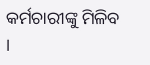କର୍ମଚାରୀଙ୍କୁ ମିଳିବ ।